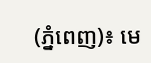(ភ្នំពេញ)៖ មេ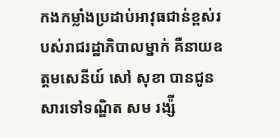កងកម្លាំងប្រដាប់អាវុធជាន់ខ្ពស់របស់រាជរដ្ឋាភិបាលម្នាក់ គឺនាយឧត្តមសេនីយ៍ សៅ សុខា បានជូនសារទៅទណ្ឌិត សម រង្ស៉ី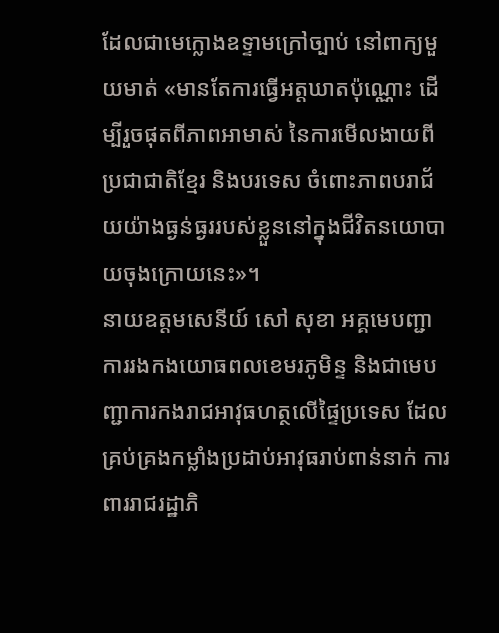ដែលជាមេក្លោងឧទ្ទាមក្រៅច្បាប់ នៅពាក្យមួយមាត់ «មានតែការធ្វើអត្តឃាតប៉ុណ្ណោះ ដើម្បីរួចផុតពីភាពអាមាស់ នៃការមើលងាយពីប្រជាជាតិខ្មែរ និងបរទេស ចំពោះភាពបរាជ័យយ៉ាងធ្ងន់ធ្ងររបស់ខ្លួននៅក្នុងជីវិតនយោបាយចុងក្រោយនេះ»។
នាយឧត្តមសេនីយ៍ សៅ សុខា អគ្គមេបញ្ជាការរងកងយោធពលខេមរភូមិន្ទ និងជាមេបញ្ជាការកងរាជអាវុធហត្ថលើផ្ទៃប្រទេស ដែលគ្រប់គ្រងកម្លាំងប្រដាប់អាវុធរាប់ពាន់នាក់ ការពាររាជរដ្ឋាភិ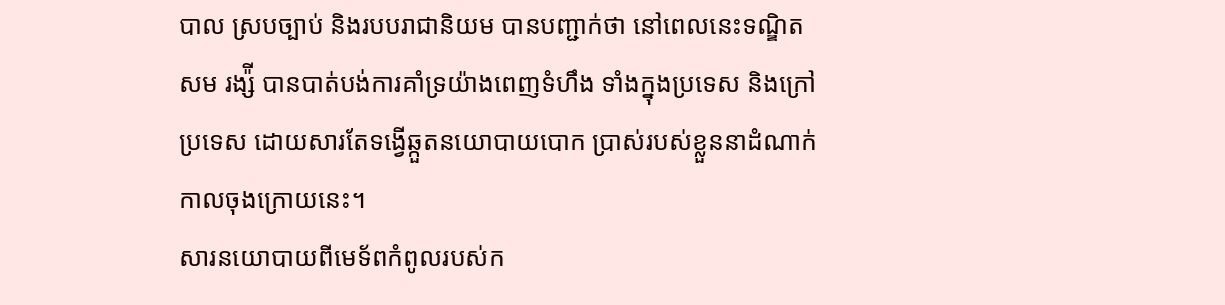បាល ស្របច្បាប់ និងរបបរាជានិយម បានបញ្ជាក់ថា នៅពេលនេះទណ្ឌិត សម រង្ស៉ី បានបាត់បង់ការគាំទ្រយ៉ាងពេញទំហឹង ទាំងក្នុងប្រទេស និងក្រៅប្រទេស ដោយសារតែទង្វើឆ្កួតនយោបាយបោក ប្រាស់របស់ខ្លួននាដំណាក់កាលចុងក្រោយនេះ។
សារនយោបាយពីមេទ័ពកំពូលរបស់ក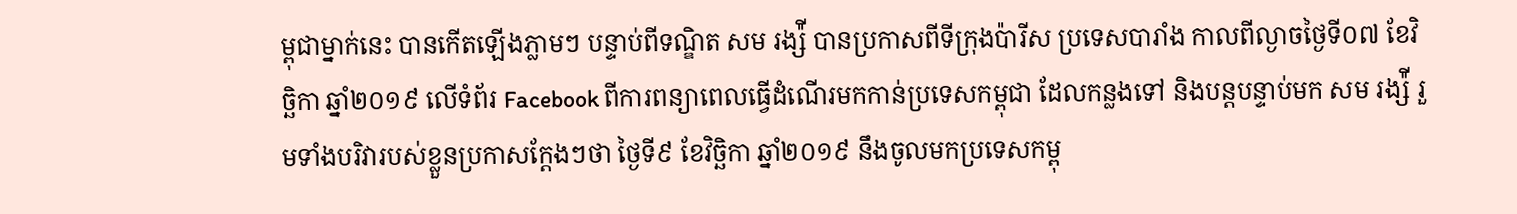ម្ពុជាម្នាក់នេះ បានកើតឡើងភ្លាមៗ បន្ទាប់ពីទណ្ឌិត សម រង្ស៉ី បានប្រកាសពីទីក្រុងប៉ារីស ប្រទេសបារាំង កាលពីល្ងាចថ្ងៃទី០៧ ខែវិច្ឆិកា ឆ្នាំ២០១៩ លើទំព័រ Facebook ពីការពន្យាពេលធ្វើដំណើរមកកាន់ប្រទេសកម្ពុជា ដែលកន្លងទៅ និងបន្ដបន្ទាប់មក សម រង្ស៉ី រួមទាំងបរិវារបស់ខ្លួនប្រកាសក្ដែងៗថា ថ្ងៃទី៩ ខែវិច្ឆិកា ឆ្នាំ២០១៩ នឹងចូលមកប្រទេសកម្ពុ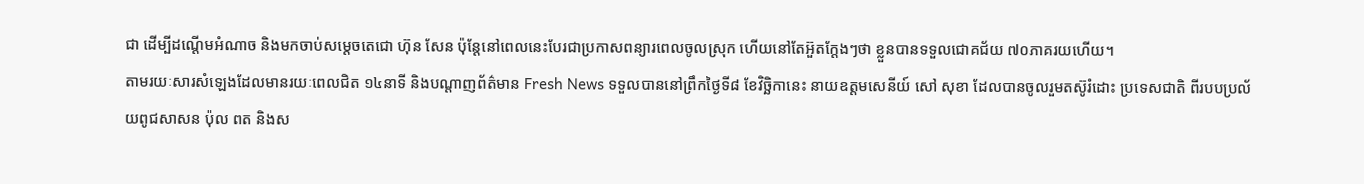ជា ដើម្បីដណ្តើមអំណាច និងមកចាប់សម្តេចតេជោ ហ៊ុន សែន ប៉ុន្តែនៅពេលនេះបែរជាប្រកាសពន្យារពេលចូលស្រុក ហើយនៅតែអ៊ួតក្តែងៗថា ខ្លួនបានទទួលជោគជ័យ ៧០ភាគរយហើយ។
តាមរយៈសារសំឡេងដែលមានរយៈពេលជិត ១៤នាទី និងបណ្តាញព័ត៌មាន Fresh News ទទួលបាននៅព្រឹកថ្ងៃទី៨ ខែវិច្ឆិកានេះ នាយឧត្តមសេនីយ៍ សៅ សុខា ដែលបានចូលរួមតស៊ូរំដោះ ប្រទេសជាតិ ពីរបបប្រល័យពូជសាសន ប៉ុល ពត និងស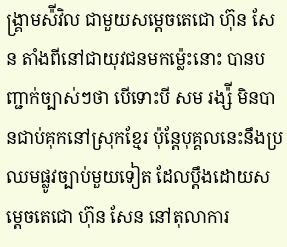ង្គ្រាមស៉ីវិល ជាមួយសម្ដេចតេជោ ហ៊ុន សែន តាំងពីនៅជាយុវជនមកម្ល៉េះនោះ បានបញ្ជាក់ច្បាស់ៗថា បើទោះបី សម រង្ស៉ី មិនបានជាប់គុកនៅស្រុកខ្មែរ ប៉ុន្ដែបុគ្គលនេះនឹងប្រឈមផ្លូវច្បាប់មួយទៀត ដែលប្តឹងដោយសម្ដេចតេជោ ហ៊ុន សែន នៅតុលាការ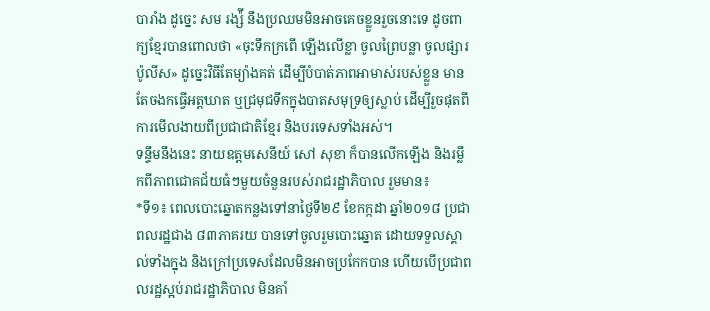បារាំង ដូច្នេះ សម រង្ស៉ី នឹងប្រឈមមិនអាចគេចខ្លួនរួចនោះទេ ដូចពាក្យខ្មែរបានពោលថា «ចុះទឹកក្រពើ ឡើងលើខ្លា ចូលព្រៃបន្លា ចូលផ្សារប៉ូលីស» ដូច្នេះវិធីតែម្យ៉ាងគត់ ដើម្បីបំបាត់ភាពអាមាស់របស់ខ្លួន មានតែចងកធ្វើអត្ដឃាត ឬជ្រមុជទឹកក្នុងបាតសមុទ្រឲ្យស្លាប់ ដើម្បីរួចផុតពីការមើលងាយពីប្រជាជាតិខ្មែរ និងបរទេសទាំងអស់។
ទន្ទឹមនឹងនេះ នាយឧត្តមសេនីយ៍ សៅ សុខា ក៏បានលើកឡើង និងរម្លឹកពីភាពជោគជ័យធំៗមួយចំនួនរបស់រាជរដ្ឋាភិបាល រួមមាន៖
*ទី១៖ ពេលបោះឆ្នោតកន្លងទៅនាថ្ងៃទី២៩ ខែកក្កដា ឆ្នាំ២០១៨ ប្រជាពលរដ្ឋជាង ៨៣ភាគរយ បានទៅចូលរួមបោះឆ្នោត ដោយទទួលស្គាល់ទាំងក្នុង និងក្រៅប្រទេសដែលមិនអាចប្រកែកបាន ហើយបើប្រជាពលរដ្ឋស្អប់រាជរដ្ឋាភិបាល មិនគាំ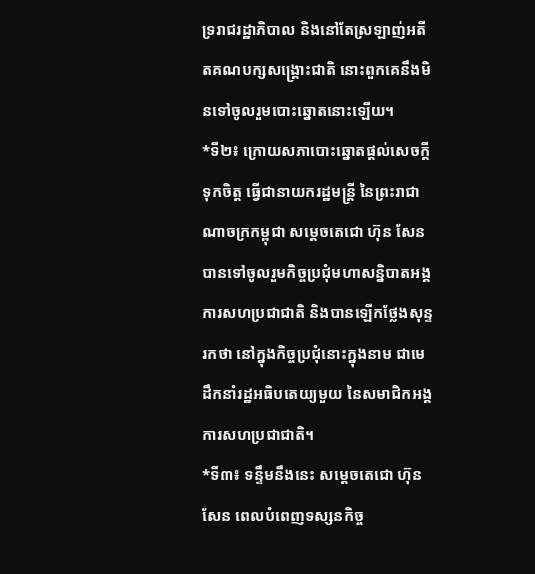ទ្ររាជរដ្ឋាភិបាល និងនៅតែស្រឡាញ់អតីតគណបក្សសង្គ្រោះជាតិ នោះពួកគេនឹងមិនទៅចូលរួមបោះឆ្នោតនោះឡើយ។
*ទី២៖ ក្រោយសភាបោះឆ្នោតផ្ដល់សេចក្ដីទុកចិត្ត ធ្វើជានាយករដ្ឋមន្ដ្រី នៃព្រះរាជាណាចក្រកម្ពុជា សម្ដេចតេជោ ហ៊ុន សែន បានទៅចូលរួមកិច្ចប្រជុំមហាសន្និបាតអង្គការសហប្រជាជាតិ និងបានឡើកថ្លែងសុន្ទរកថា នៅក្នុងកិច្ចប្រជុំនោះក្នុងនាម ជាមេដឹកនាំរដ្ឋអធិបតេយ្យមួយ នៃសមាជិកអង្គការសហប្រជាជាតិ។
*ទី៣៖ ទន្ទឹមនឹងនេះ សម្ដេចតេជោ ហ៊ុន សែន ពេលបំពេញទស្សនកិច្ច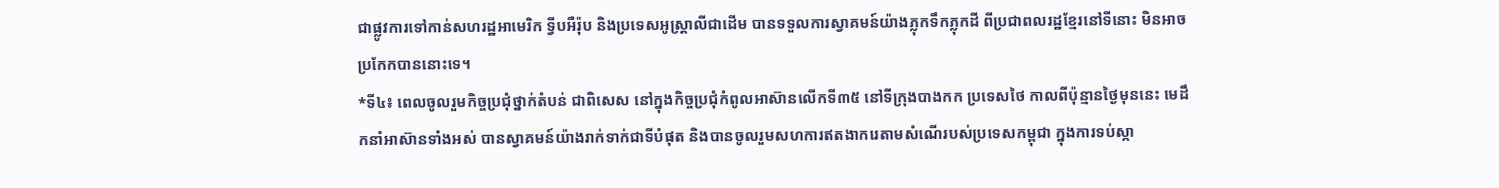ជាផ្លូវការទៅកាន់សហរដ្ឋអាមេរិក ទ្វីបអឺរ៉ុប និងប្រទេសអូស្ដ្រាលីជាដើម បានទទួលការស្វាគមន៍យ៉ាងភ្លុកទឹកភ្លុកដី ពីប្រជាពលរដ្ឋខ្មែរនៅទីនោះ មិនអាចប្រកែកបាននោះទេ។
*ទី៤៖ ពេលចូលរួមកិច្ចប្រជុំថ្នាក់តំបន់ ជាពិសេស នៅក្នុងកិច្ចប្រជុំកំពូលអាស៊ានលើកទី៣៥ នៅទីក្រុងបាងកក ប្រទេសថៃ កាលពីប៉ុន្មានថ្ងៃមុននេះ មេដឹកនាំអាស៊ានទាំងអស់ បានស្វាគមន៍យ៉ាងរាក់ទាក់ជាទីបំផុត និងបានចូលរួមសហការឥតងាករេតាមសំណើរបស់ប្រទេសកម្ពុជា ក្នុងការទប់ស្កា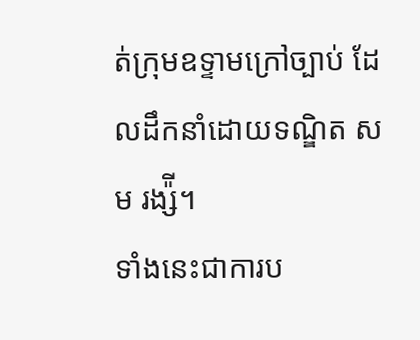ត់ក្រុមឧទ្ទាមក្រៅច្បាប់ ដែលដឹកនាំដោយទណ្ឌិត សម រង្ស៉ី។
ទាំងនេះជាការប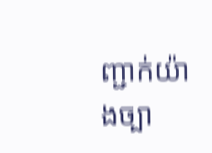ញ្ជាក់យ៉ាងច្បា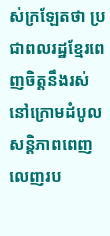ស់ក្រឡែតថា ប្រជាពលរដ្ឋខ្មែរពេញចិត្តនឹងរស់នៅក្រោមដំបូលសន្តិភាពពេញលេញរប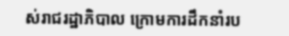ស់រាជរដ្ឋាភិបាល ក្រោមការដឹកនាំរប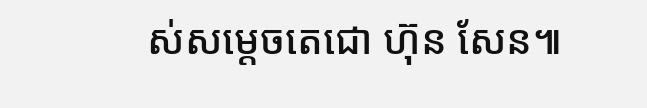ស់សម្តេចតេជោ ហ៊ុន សែន៕